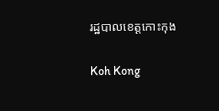រដ្ឋបាលខេត្តកោះកុង

Koh Kong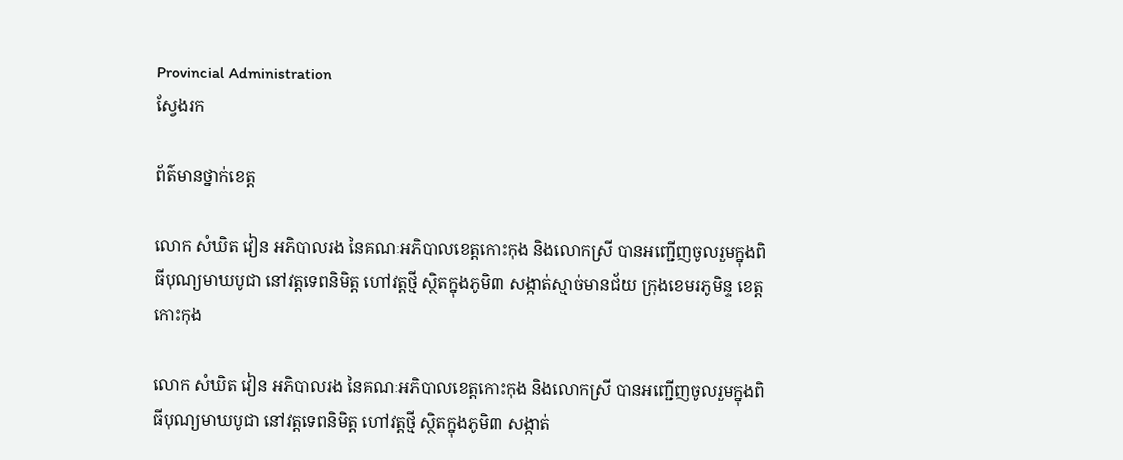Provincial Administration
ស្វែងរក

ព័ត៌មានថ្នាក់ខេត្ត

លោក សំឃិត វៀន អភិបាលរង នៃគណៈអភិបាលខេត្តកោះកុង និងលោកស្រី បានអញ្ជើញចូលរួមក្នុងពិធីបុណ្យមាឃបូជា នៅវត្តទេពនិមិត្ត ហៅវត្តថ្មី ស្ថិតក្នុងភូមិ៣ សង្កាត់ស្មាច់មានជ័យ ក្រុងខេមរភូមិន្ទ ខេត្តកោះកុង

លោក សំឃិត វៀន អភិបាលរង នៃគណៈអភិបាលខេត្តកោះកុង និងលោកស្រី បានអញ្ជើញចូលរួមក្នុងពិធីបុណ្យមាឃបូជា នៅវត្តទេពនិមិត្ត ហៅវត្តថ្មី ស្ថិតក្នុងភូមិ៣ សង្កាត់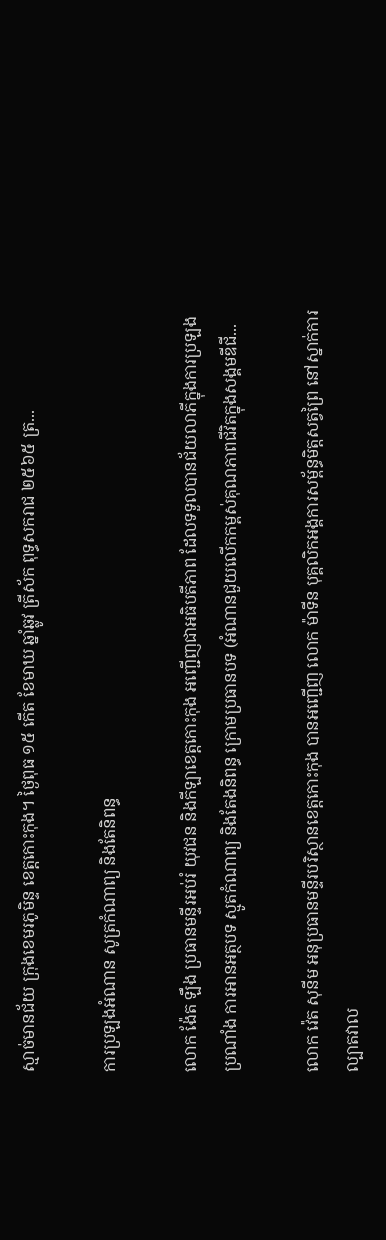ស្មាច់មានជ័យ ក្រុងខេមរភូមិន្ទ ខេត្តកោះកុង។ ថ្ងៃពុធ ១៥ កើត ខែមាឃ ឆ្នាំឆ្លូវ ត្រីស័ក ពុទ្ធសករាជ ២៥៦៥ ត្រ...

ការប្រឡងអំណាន សូត្រកំណាព្យ និងតែនិពន្ធ

លោក ង៉ែត ឡឹង ប្រធានមន្ទីរអប់រំ យុវជន និងកីឡាខេត្តកោះកុង អញ្ជើញជាអធិបតីភាព ដែលទទួលបានជ័យលាភីក្នុងការប្រឡងប្រណាំង ការអានអត្ថបទ ស្មូតកំណាព្យ និងតែងនិពន្ធ ក្រោមប្រធានបទ (អំណានជួយលើកកម្ពស់គុណភាពជីវិតក្នុងសង្គមឌីជី...

លោក វ៉េត សុនីម អនុប្រធានមន្ទីរបរិស្ថានខេត្តកោះកុង បានអញ្ជើញ លោក ម៉ាទីន បុគ្គលិកអង្គការសម្ព័ន្ធមិត្តសត្វព្រៃ នៅស្នាក់ការល្បាតវាល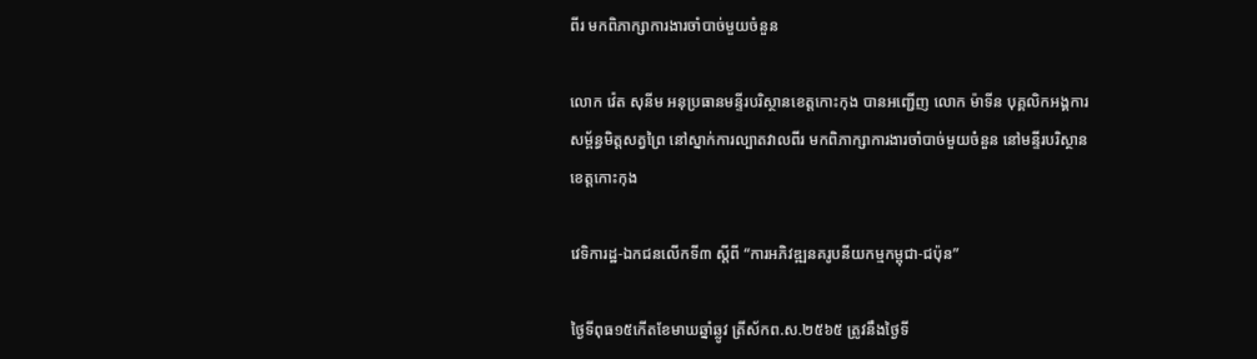ពីរ មកពិភាក្សាការងារចាំបាច់មួយចំនួន

លោក វ៉េត សុនីម អនុប្រធានមន្ទីរបរិស្ថានខេត្តកោះកុង បានអញ្ជើញ លោក ម៉ាទីន បុគ្គលិកអង្គការសម្ព័ន្ធមិត្តសត្វព្រៃ នៅស្នាក់ការល្បាតវាលពីរ មកពិភាក្សាការងារចាំបាច់មួយចំនួន នៅមន្ទីរបរិស្ថានខេត្តកោះកុង

វេទិការដ្ឋ-ឯកជនលើកទី៣ ស្តីពី “ការអភិវឌ្ឍនគរូបនីយកម្មកម្ពុជា-ជប៉ុន”

ថ្ងៃទីពុធ១៥កើតខែមាឃឆ្នាំឆ្លូវ ត្រីស័កព.ស.២៥៦៥ ត្រូវនឹងថ្ងៃទី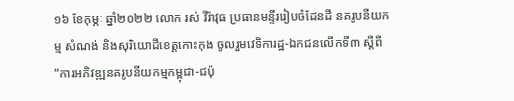១៦ ខែកុម្ភៈ ឆ្នាំ២០២២ លោក រស់ វីរ៉ាវុធ ប្រធានមន្ទីររៀបចំដែនដី នគរូបនីយកម្ម សំណង់ និងសុរិយោដីខេត្តកោះកុង ចូលរួមវេទិការដ្ឋ-ឯកជនលើកទី៣ ស្តីពី “ការអភិវឌ្ឍនគរូបនីយកម្មកម្ពុជា-ជប៉ុ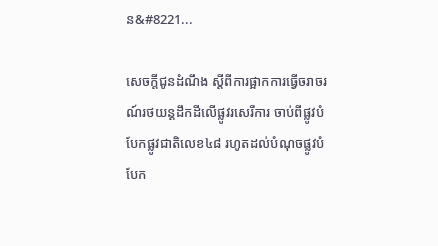ន&#8221...

សេចក្តីជូនដំណឹង ស្តីពីការផ្អាកការធ្វើចរាចរណ៍រថយន្ដដឹកដីលើផ្លូវរសេរីការ ចាប់ពីផ្លូវបំបែកផ្លូវជាតិលេខ៤៨ រហូតដល់បំណុចផ្លូវបំបែក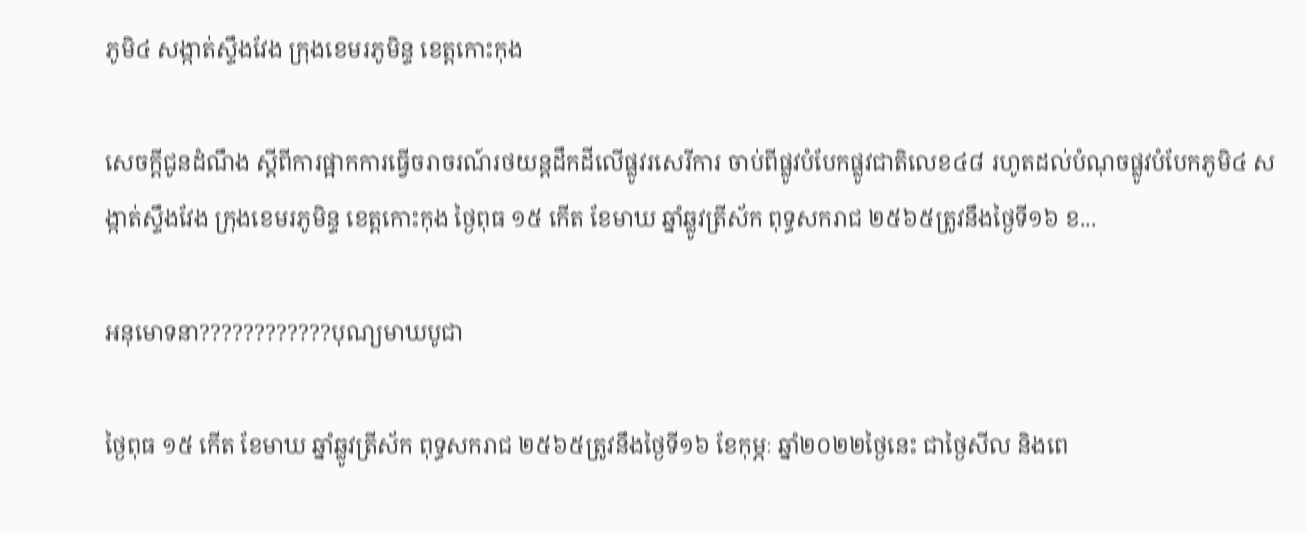ភូមិ៤ សង្កាត់ស្ទឹងវែង ក្រុងខេមរភូមិន្ទ ខេត្តកោះកុង

សេចក្តីជូនដំណឹង ស្តីពីការផ្អាកការធ្វើចរាចរណ៍រថយន្ដដឹកដីលើផ្លូវរសេរីការ ចាប់ពីផ្លូវបំបែកផ្លូវជាតិលេខ៤៨ រហូតដល់បំណុចផ្លូវបំបែកភូមិ៤ សង្កាត់ស្ទឹងវែង ក្រុងខេមរភូមិន្ទ ខេត្តកោះកុង ថ្ងៃពុធ ១៥ កើត ខែមាឃ ឆ្នាំឆ្លូវត្រីស័ក ពុទ្ធសករាជ ២៥៦៥ត្រូវនឹងថ្ងៃទី១៦ ខ...

អនុមោទនា????????????បុណ្យមាឃបូជា

ថ្ងៃពុធ ១៥ កើត ខែមាឃ ឆ្នាំឆ្លូវត្រីស័ក ពុទ្ធសករាជ ២៥៦៥ត្រូវនឹងថ្ងៃទី១៦ ខែកុម្ភៈ ឆ្នាំ២០២២ថ្ងៃនេះ ជាថ្ងៃសីល និងពេ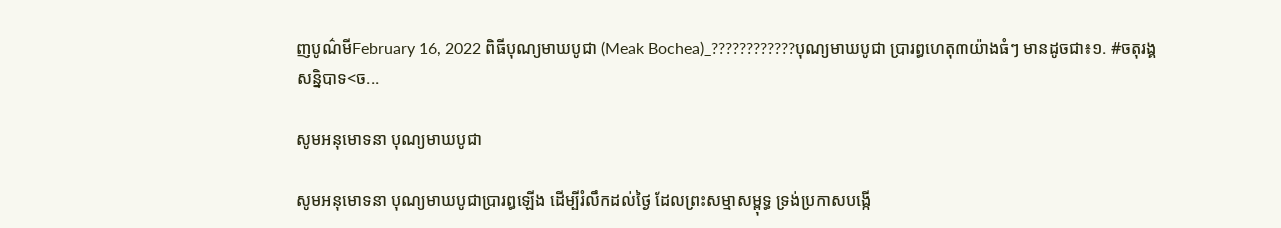ញបូណ៌មីFebruary 16, 2022 ពិធីបុណ្យមាឃបូជា (Meak Bochea)_????????????បុណ្យមាឃបូជា ប្រារព្ធហេតុ៣យ៉ាងធំៗ មានដូចជា៖១. #ចតុរង្គសន្និបាទ<ច...

សូមអនុមោទនា បុណ្យមាឃបូជា

សូមអនុមោទនា បុណ្យមាឃបូជាប្រារព្ធឡើង ដើម្បីរំលឹកដល់ថៃ្ង ដែលព្រះសម្មាសម្ពុទ្ធ ទ្រង់ប្រកាសបង្កើ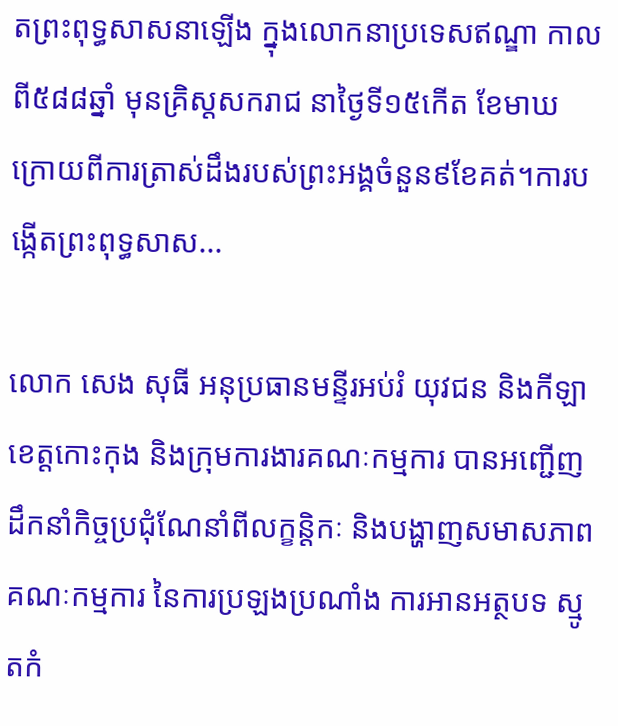តព្រះពុទ្ធសាសនាឡើង ក្នុងលោកនាប្រទេសឥណ្ឌា កាលពី៥៨៨ឆ្នាំ មុនគ្រិស្តសករាជ នាថៃ្ងទី១៥កើត ខែមាឃ ក្រោយពីការត្រាស់ដឹងរបស់ព្រះអង្គចំនួន៩ខែគត់។ការបង្កើតព្រះពុទ្ធសាស...

លោក សេង សុធី អនុប្រធានមន្ទីរអប់រំ យុវជន និងកីឡាខេត្តកោះកុង និងក្រុមការងារគណៈកម្មការ បានអញ្ជើញដឹកនាំកិច្ចប្រជុំណែនាំពីលក្ខន្តិកៈ និងបង្ហាញសមាសភាពគណៈកម្មការ នៃការប្រឡងប្រណាំង ការអានអត្ថបទ ស្មូតកំ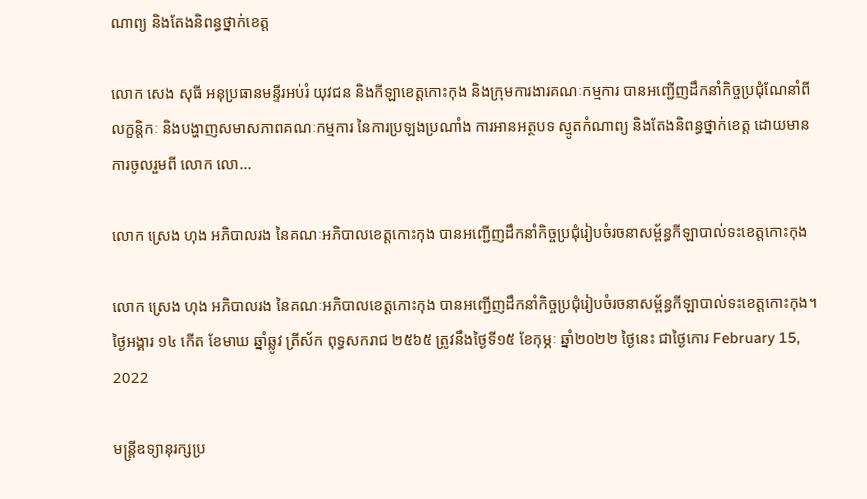ណាព្យ និងតែងនិពន្ធថ្នាក់ខេត្ត

លោក សេង សុធី អនុប្រធានមន្ទីរអប់រំ យុវជន និងកីឡាខេត្តកោះកុង និងក្រុមការងារគណៈកម្មការ បានអញ្ជើញដឹកនាំកិច្ចប្រជុំណែនាំពីលក្ខន្តិកៈ និងបង្ហាញសមាសភាពគណៈកម្មការ នៃការប្រឡងប្រណាំង ការអានអត្ថបទ ស្មូតកំណាព្យ និងតែងនិពន្ធថ្នាក់ខេត្ត ដោយមានការចូលរួមពី លោក លោ...

លោក ស្រេង ហុង អភិបាលរង នៃគណៈអភិបាលខេត្តកោះកុង បានអញ្ជើញដឹកនាំកិច្ចប្រជុំរៀបចំរចនាសម្ព័ន្ធកីឡាបាល់ទះខេត្តកោះកុង

លោក ស្រេង ហុង អភិបាលរង នៃគណៈអភិបាលខេត្តកោះកុង បានអញ្ជើញដឹកនាំកិច្ចប្រជុំរៀបចំរចនាសម្ព័ន្ធកីឡាបាល់ទះខេត្តកោះកុង។ថ្ងៃអង្គារ ១៤ កើត ខែមាឃ ឆ្នាំឆ្លូវ ត្រីស័ក ពុទ្ធសករាជ ២៥៦៥ ត្រូវនឹងថ្ងៃទី១៥ ខែកុម្ភៈ ឆ្នាំ២០២២ ថ្ងៃនេះ ជាថ្ងៃកោរ February 15, 2022

មន្ត្រីឧទ្យានុរក្សប្រ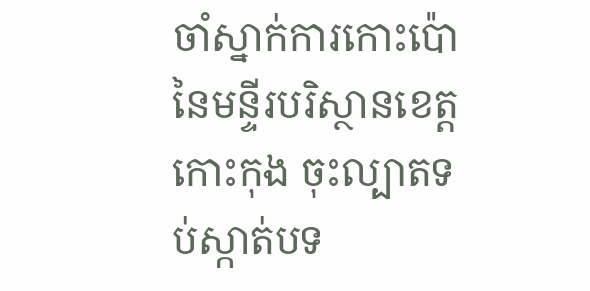ចាំស្នាក់ការកោះប៉ោ នៃមន្ទីរបរិស្ថានខេត្តកោះកុង ចុះល្បាតទប់ស្កាត់បទ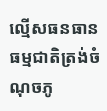ល្មើសធនធានធម្មជាតិត្រង់ចំណុចភូ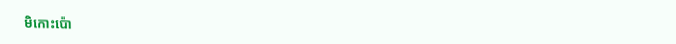មិកោះប៉ោ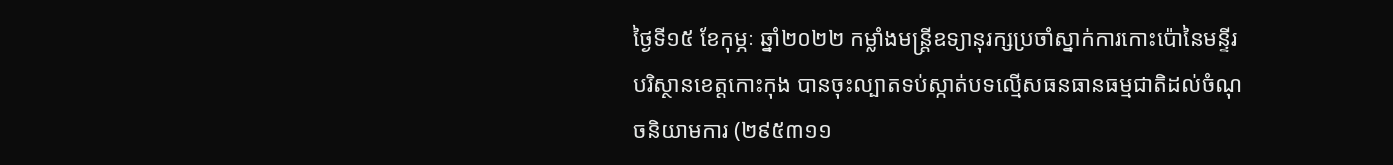ថៃ្ងទី១៥ ខែកុម្ភៈ ឆ្នាំ២០២២ កម្លាំងមន្ត្រីឧទ្យានុរក្សប្រចាំស្នាក់ការកោះប៉ោនៃមន្ទីរបរិស្ថានខេត្តកោះកុង បានចុះល្បាតទប់ស្កាត់បទល្មើសធនធានធម្មជាតិដល់ចំណុចនិយាមការ (២៩៥៣១១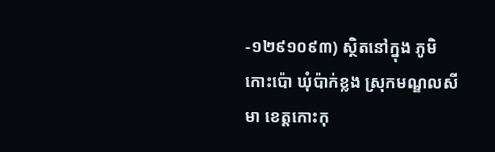-១២៩១០៩៣) សិ្ថតនៅក្នុង ភូមិកោះប៉ោ ឃុំប៉ាក់ខ្លង ស្រុកមណ្ឌលសីមា ខេត្តកោះកុ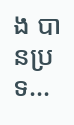ង បានប្រទ...